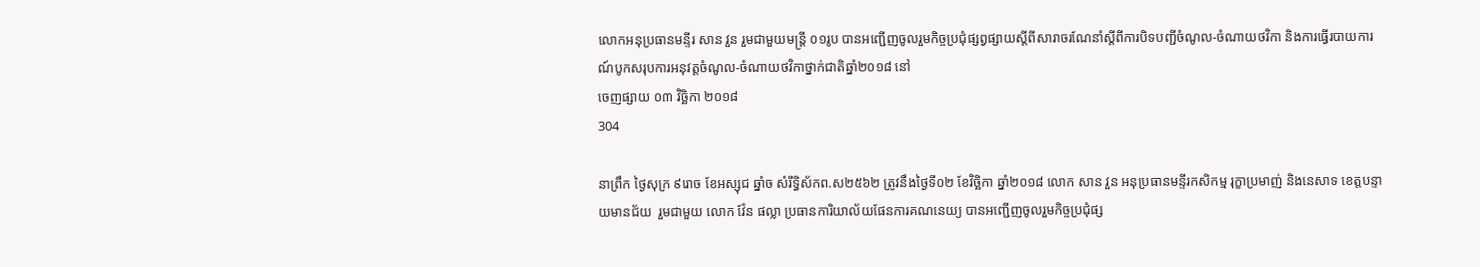លោកអនុប្រធានមន្ទីរ សាន វួន រួមជាមួយមន្ត្រី ០១រូប បានអញ្ជើញចូលរួមកិច្ចប្រជុំផ្សព្វផ្សាយស្តីពីសារាចរណែនាំស្តីពីការបិទបញ្ជីចំណូល-ចំណាយថវិកា និងការធ្វើរបាយការណ៍បូកសរុបការអនុវត្តចំណូល-ចំណាយថវិកាថ្នាក់ជាតិឆ្នាំ២០១៨ នៅ
ចេញផ្សាយ ០៣ វិច្ឆិកា ២០១៨
304

នាព្រឹក ថ្ងៃសុក្រ ៩រោច ខែអស្សុជ ឆ្នាំច សំរឹទ្ធិស័កព.ស២៥៦២ ត្រូវនឹងថ្ងៃទី០២ ខែវិច្ឆិកា ឆ្នាំ២០១៨ លោក សាន វួន អនុប្រធានមន្ទីរកសិកម្ម រុក្ខាប្រមាញ់ និងនេសាទ ខេត្តបន្ទាយមានជ័យ  រួមជាមួយ លោក វ៉ែន ផល្លា ប្រធានការិយាល័យផែនការគណនេយ្យ បានអញ្ជើញចូលរួមកិច្ចប្រជុំផ្ស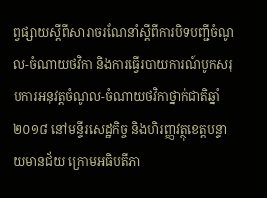ព្វផ្សាយស្តីពីសារាចរណែនាំស្តីពីការបិទបញ្ជីចំណូល-ចំណាយថវិកា និងការធ្វើរបាយការណ៍បូកសរុបការអនុវត្តចំណូល-ចំណាយថវិកាថ្នាក់ជាតិឆ្នាំ២០១៨ នៅមន្ទីរសេដ្ឋកិច្ច និងហិរញ្ញវត្ថុខេត្តបន្ទាយមានជ័យ ក្រោមអធិបតីភា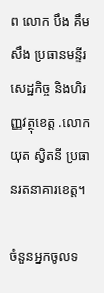ព លោក បឹង គឹមសឹង ប្រធានមន្ទីរសេដ្ឋកិច្ច និងហិរញ្ញវត្ថុខេត្ត .លោក យុត ស្វិតនី ប្រធានរតនាគារខេត្ត។

ចំនួនអ្នកចូលទ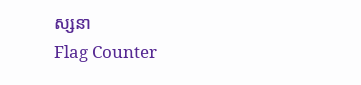ស្សនា
Flag Counter